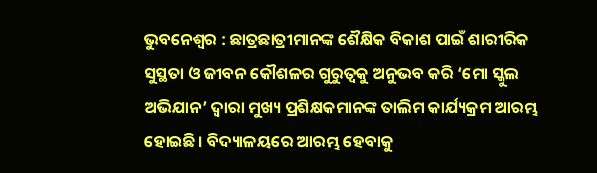ଭୁବନେଶ୍ୱର : ଛାତ୍ରଛାତ୍ରୀମାନଙ୍କ ଶୈକ୍ଷିକ ବିକାଶ ପାଇଁ ଶାରୀରିକ ସୁସ୍ଥତା ଓ ଜୀବନ କୌଶଳର ଗୁରୁତ୍ୱକୁ ଅନୁଭବ କରି ‘ମୋ ସ୍କୁଲ ଅଭିଯାନ’ ଦ୍ୱାରା ମୁଖ୍ୟ ପ୍ରଶିକ୍ଷକମାନଙ୍କ ତାଲିମ କାର୍ଯ୍ୟକ୍ରମ ଆରମ୍ଭ ହୋଇଛି। ବିଦ୍ୟାଳୟରେ ଆରମ୍ଭ ହେବାକୁ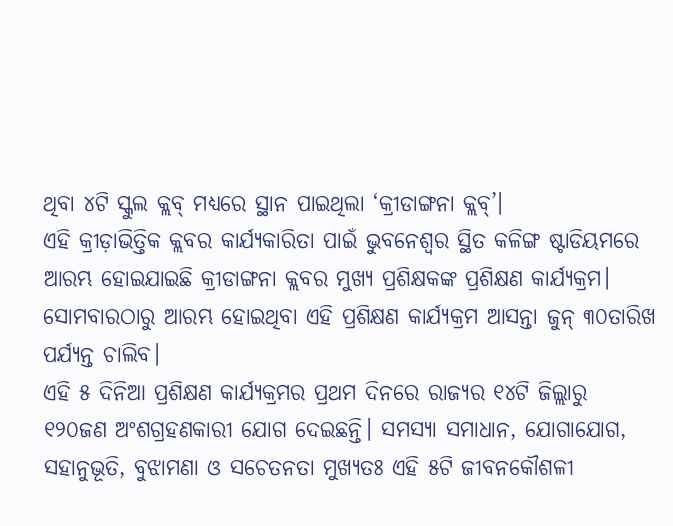ଥିବା ୪ଟି ସ୍କୁଲ କ୍ଲବ୍ ମଧ୍ୟରେ ସ୍ଥାନ ପାଇଥିଲା ‘କ୍ରୀଡାଙ୍ଗନା କ୍ଲବ୍’।
ଏହି କ୍ରୀଡ଼ାଭିତ୍ତିକ କ୍ଲବର କାର୍ଯ୍ୟକାରିତା ପାଇଁ ଭୁବନେଶ୍ୱର ସ୍ଥିତ କଳିଙ୍ଗ ଷ୍ଟାଡିୟମରେ ଆରମ୍ଭ ହୋଇଯାଇଛି କ୍ରୀଡାଙ୍ଗନା କ୍ଲବର ମୁଖ୍ୟ ପ୍ରଶିକ୍ଷକଙ୍କ ପ୍ରଶିକ୍ଷଣ କାର୍ଯ୍ୟକ୍ରମ। ସୋମବାରଠାରୁ ଆରମ୍ଭ ହୋଇଥିବା ଏହି ପ୍ରଶିକ୍ଷଣ କାର୍ଯ୍ୟକ୍ରମ ଆସନ୍ତା ଜୁନ୍ ୩୦ତାରିଖ ପର୍ଯ୍ୟନ୍ତ ଚାଲିବ।
ଏହି ୫ ଦିନିଆ ପ୍ରଶିକ୍ଷଣ କାର୍ଯ୍ୟକ୍ରମର ପ୍ରଥମ ଦିନରେ ରାଜ୍ୟର ୧୪ଟି ଜିଲ୍ଲାରୁ ୧୨୦ଜଣ ଅଂଶଗ୍ରହଣକାରୀ ଯୋଗ ଦେଇଛନ୍ତି। ସମସ୍ୟା ସମାଧାନ, ଯୋଗାଯୋଗ, ସହାନୁଭୂତି, ବୁଝାମଣା ଓ ସଚେତନତା ମୁଖ୍ୟତଃ ଏହି ୫ଟି ଜୀବନକୌଶଳୀ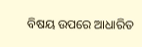ବିଷୟ ଉପରେ ଆଧାରିତ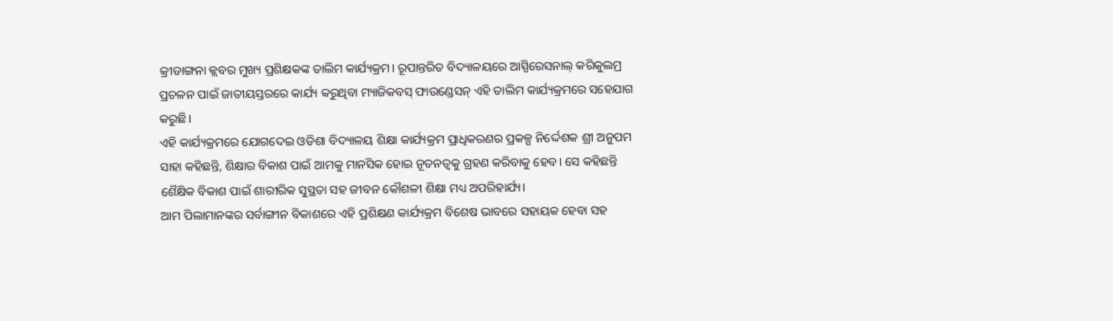କ୍ରୀଡାଙ୍ଗନା କ୍ଲବର ମୁଖ୍ୟ ପ୍ରଶିକ୍ଷକଙ୍କ ତାଲିମ କାର୍ଯ୍ୟକ୍ରମ। ରୂପାନ୍ତରିତ ବିଦ୍ୟାଳୟରେ ଆସ୍ପିରେସନାଲ୍ କରିକୁଲମ୍ର ପ୍ରଚଳନ ପାଇଁ ଜାତୀୟସ୍ତରରେ କାର୍ଯ୍ୟ କରୁଥିବା ମ୍ୟାଜିକବସ୍ ଫାଉଣ୍ଡେସନ୍ ଏହି ତାଲିମ କାର୍ଯ୍ୟକ୍ରମରେ ସହେଯାଗ କରୁଛି।
ଏହି କାର୍ଯ୍ୟକ୍ରମରେ ଯୋଗଦେଇ ଓଡିଶା ବିଦ୍ୟାଳୟ ଶିକ୍ଷା କାର୍ଯ୍ୟକ୍ରମ ପ୍ରାଧିକରଣର ପ୍ରକଳ୍ପ ନିର୍ଦ୍ଦେଶକ ଶ୍ରୀ ଅନୁପମ ସାହା କହିଛନ୍ତି, ଶିକ୍ଷାର ବିକାଶ ପାଇଁ ଆମକୁ ମାନସିକ ହୋଇ ନୂତନତ୍ୱକୁ ଗ୍ରହଣ କରିବାକୁ ହେବ। ସେ କହିଛନ୍ତି ଶୈକ୍ଷିକ ବିକାଶ ପାଇଁ ଶାରୀରିକ ସୁସ୍ଥତା ସହ ଜୀବନ କୌଶଳୀ ଶିକ୍ଷା ମଧ୍ୟ ଅପରିହାର୍ଯ୍ୟ।
ଆମ ପିଲାମାନଙ୍କର ସର୍ବାଙ୍ଗୀନ ବିକାଶରେ ଏହି ପ୍ରଶିକ୍ଷଣ କାର୍ଯ୍ୟକ୍ରମ ବିଶେଷ ଭାବରେ ସହାୟକ ହେବା ସହ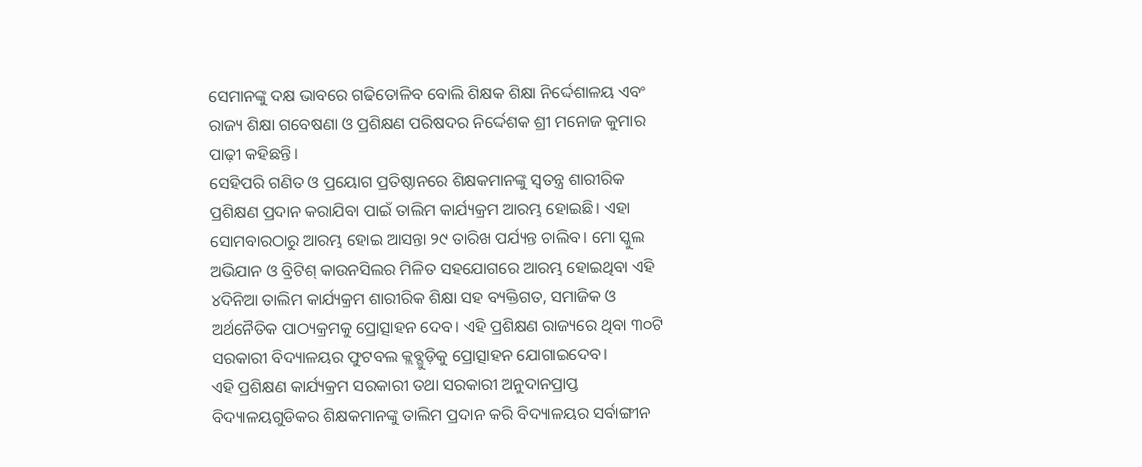ସେମାନଙ୍କୁ ଦକ୍ଷ ଭାବରେ ଗଢିତୋଳିବ ବୋଲି ଶିକ୍ଷକ ଶିକ୍ଷା ନିର୍ଦ୍ଦେଶାଳୟ ଏବଂ ରାଜ୍ୟ ଶିକ୍ଷା ଗବେଷଣା ଓ ପ୍ରଶିକ୍ଷଣ ପରିଷଦର ନିର୍ଦ୍ଦେଶକ ଶ୍ରୀ ମନୋଜ କୁମାର ପାଢ଼ୀ କହିଛନ୍ତି।
ସେହିପରି ଗଣିତ ଓ ପ୍ରୟୋଗ ପ୍ରତିଷ୍ଠାନରେ ଶିକ୍ଷକମାନଙ୍କୁ ସ୍ୱତନ୍ତ୍ର ଶାରୀରିକ ପ୍ରଶିକ୍ଷଣ ପ୍ରଦାନ କରାଯିବା ପାଇଁ ତାଲିମ କାର୍ଯ୍ୟକ୍ରମ ଆରମ୍ଭ ହୋଇଛି। ଏହା ସୋମବାରଠାରୁ ଆରମ୍ଭ ହୋଇ ଆସନ୍ତା ୨୯ ତାରିଖ ପର୍ଯ୍ୟନ୍ତ ଚାଲିବ। ମୋ ସ୍କୁଲ ଅଭିଯାନ ଓ ବ୍ରିଟିଶ୍ କାଉନସିଲର ମିଳିତ ସହଯୋଗରେ ଆରମ୍ଭ ହୋଇଥିବା ଏହି ୪ଦିନିଆ ତାଲିମ କାର୍ଯ୍ୟକ୍ରମ ଶାରୀରିକ ଶିକ୍ଷା ସହ ବ୍ୟକ୍ତିଗତ, ସମାଜିକ ଓ ଅର୍ଥନୈତିକ ପାଠ୍ୟକ୍ରମକୁ ପ୍ରୋତ୍ସାହନ ଦେବ। ଏହି ପ୍ରଶିକ୍ଷଣ ରାଜ୍ୟରେ ଥିବା ୩୦ଟି ସରକାରୀ ବିଦ୍ୟାଳୟର ଫୁଟବଲ କ୍ଲବ୍ଗୁଡ଼ିକୁ ପ୍ରୋତ୍ସାହନ ଯୋଗାଇଦେବ।
ଏହି ପ୍ରଶିକ୍ଷଣ କାର୍ଯ୍ୟକ୍ରମ ସରକାରୀ ତଥା ସରକାରୀ ଅନୁଦାନପ୍ରାପ୍ତ ବିଦ୍ୟାଳୟଗୁଡିକର ଶିକ୍ଷକମାନଙ୍କୁ ତାଲିମ ପ୍ରଦାନ କରି ବିଦ୍ୟାଳୟର ସର୍ବାଙ୍ଗୀନ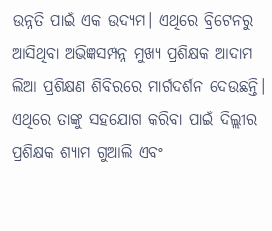ଉନ୍ନତି ପାଇଁ ଏକ ଉଦ୍ୟମ। ଏଥିରେ ବ୍ରିଟେନରୁ ଆସିଥିବା ଅଭିଜ୍ଞସମ୍ପନ୍ନ ମୁଖ୍ୟ ପ୍ରଶିକ୍ଷକ ଆଦାମ ଲିଆ ପ୍ରଶିକ୍ଷଣ ଶିବିରରେ ମାର୍ଗଦର୍ଶନ ଦେଉଛନ୍ତି। ଏଥିରେ ତାଙ୍କୁ ସହଯୋଗ କରିବା ପାଇଁ ଦିଲ୍ଲୀର ପ୍ରଶିକ୍ଷକ ଶ୍ୟାମ ଗୁଆଲି ଏବଂ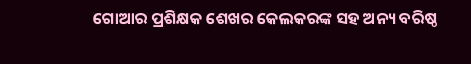ଗୋଆର ପ୍ରଶିକ୍ଷକ ଶେଖର କେଲକରଙ୍କ ସହ ଅନ୍ୟ ବରିଷ୍ଠ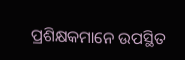ପ୍ରଶିକ୍ଷକମାନେ ଉପସ୍ଥିତ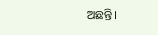ଅଛନ୍ତି।